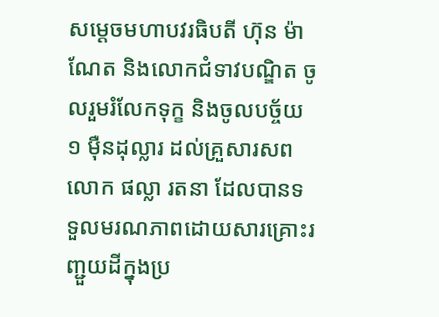សម្តេចមហាបវរធិបតី ហ៊ុន ម៉ាណែត និងលោកជំទាវបណ្ឌិត ចូលរួមរំលែកទុក្ខ និងចូលបច្ច័យ ១ ម៉ឺនដុល្លារ ដល់គ្រួសារសពលោក ផល្លា រតនា ដែលបានទទួលមរណភាពដោយសារគ្រោះរញ្ជួយដីក្នុងប្រ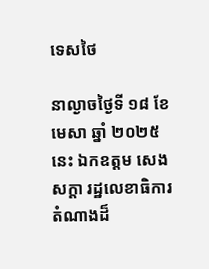ទេសថៃ

នាល្ងាចថ្ងៃទី ១៨ ខែមេសា ឆ្នាំ ២០២៥ នេះ ឯកឧត្តម សេង សក្តា រដ្ឋលេខាធិការ តំណាងដ៏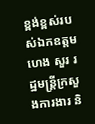ខ្ពង់ខ្ពស់របស់ឯកឧត្តម ហេង សួរ រដ្ឋមន្រ្តីក្រសួងការងារ និ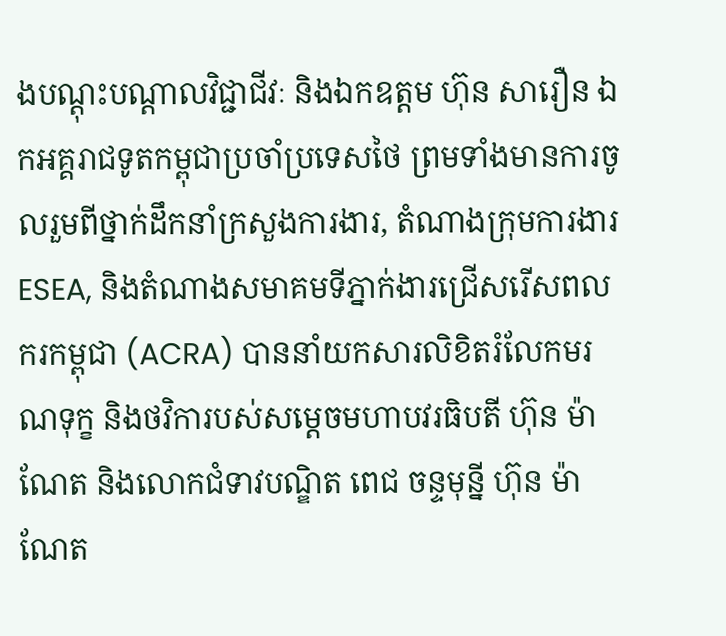ងបណ្តុះបណ្តាលវិជ្ជាជីវៈ និងឯកឧត្តម ហ៊ុន សារឿន ឯកអគ្គរាជទូតកម្ពុជាប្រចាំប្រទេសថៃ ព្រមទាំងមានការចូលរួមពីថ្នាក់ដឹកនាំក្រសួងការងារ, តំណាងក្រុមការងារ ESEA, និងតំណាងសមាគមទីភ្នាក់ងារជ្រើសរើសពលករកម្ពុជា (ACRA) បាននាំយកសារលិខិតរំលែកមរណទុក្ខ និងថវិការបស់សម្តេចមហាបវរធិបតី ហ៊ុន ម៉ាណែត និងលោកជំទាវបណ្ឌិត ពេជ ចន្ទមុន្នី ហ៊ុន ម៉ាណែត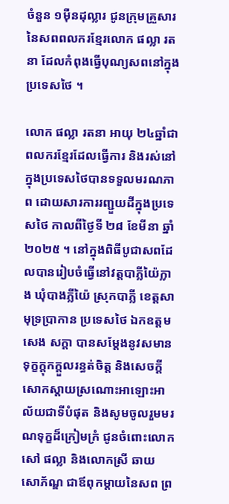ចំនួន ១ម៉ឺនដុល្លារ ជូនក្រុមគ្រួសារនៃសពពលករខ្មែរលោក ផល្លា រតនា ដែលកំពុងធ្វើបុណ្យសពនៅក្នុងប្រទេសថៃ ។

លោក ផល្លា រតនា អាយុ ២៤ឆ្នាំជាពលករខ្មែរដែលធ្វើការ និងរស់នៅក្នុងប្រទេសថៃបានទទួលមរណភាព ដោយសារការរញ្ជួយដីក្នុងប្រទេសថៃ កាលពីថ្ងៃទី ២៨ ខែមីនា ឆ្នាំ ២០២៥ ។ នៅក្នុងពិធីបូជាសពដែលបានរៀបចំធ្វើនៅវត្តបាភ្លីយ៉ៃក្លាង ឃុំបាងភ្លីយ៉ៃ ស្រុកបាភ្លី ខេត្តសាមុទ្រប្រាកាន ប្រទេសថៃ ឯកឧត្តម សេង សក្តា បានសម្តែងនូវសមានទុក្ខក្តុកក្តួលរន្ធត់ចិត្ត និងសេចក្តីសោកស្តាយស្រណោះអាឡោះអាល័យជាទីបំផុត និងសូមចូលរួមមរណទុក្ខដ៏ក្រៀមក្រំ ជូនចំពោះលោក សៅ ផល្លា និងលោកស្រី ឆាយ សោភ័ណ្ឌ ជាឪពុកម្តាយនៃសព ព្រ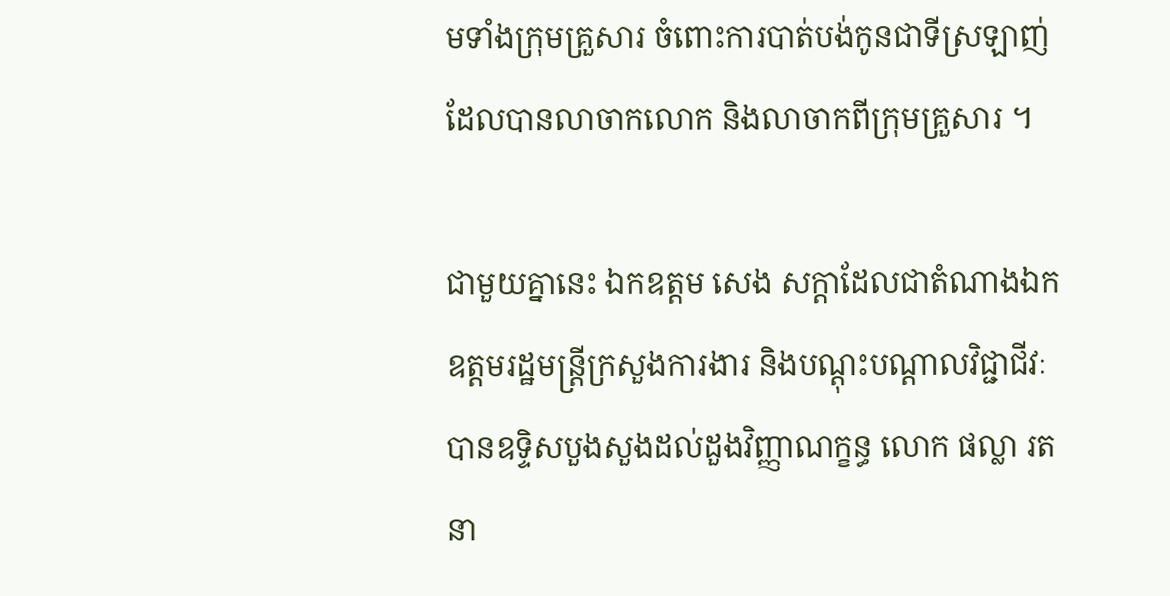មទាំងក្រុមគ្រួសារ ចំពោះការបាត់បង់កូនជាទីស្រឡាញ់ ដែលបានលាចាកលោក និងលាចាកពីក្រុមគ្រួសារ ។

ជាមួយគ្នានេះ ឯកឧត្តម សេង សក្តាដែលជាតំណាងឯកឧត្តមរដ្ឋមន្ត្រីក្រសួងការងារ និងបណ្តុះបណ្តាលវិជ្ជាជីវៈ បានឧទ្ទិសបួងសួងដល់ដួងវិញ្ញាណក្ខន្ធ លោក ផល្លា រតនា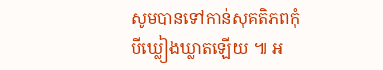សូមបានទៅកាន់សុគតិភពកុំបីឃ្លៀងឃ្លាតឡើយ ៕ អ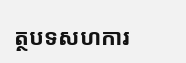ត្ថបទសហការ